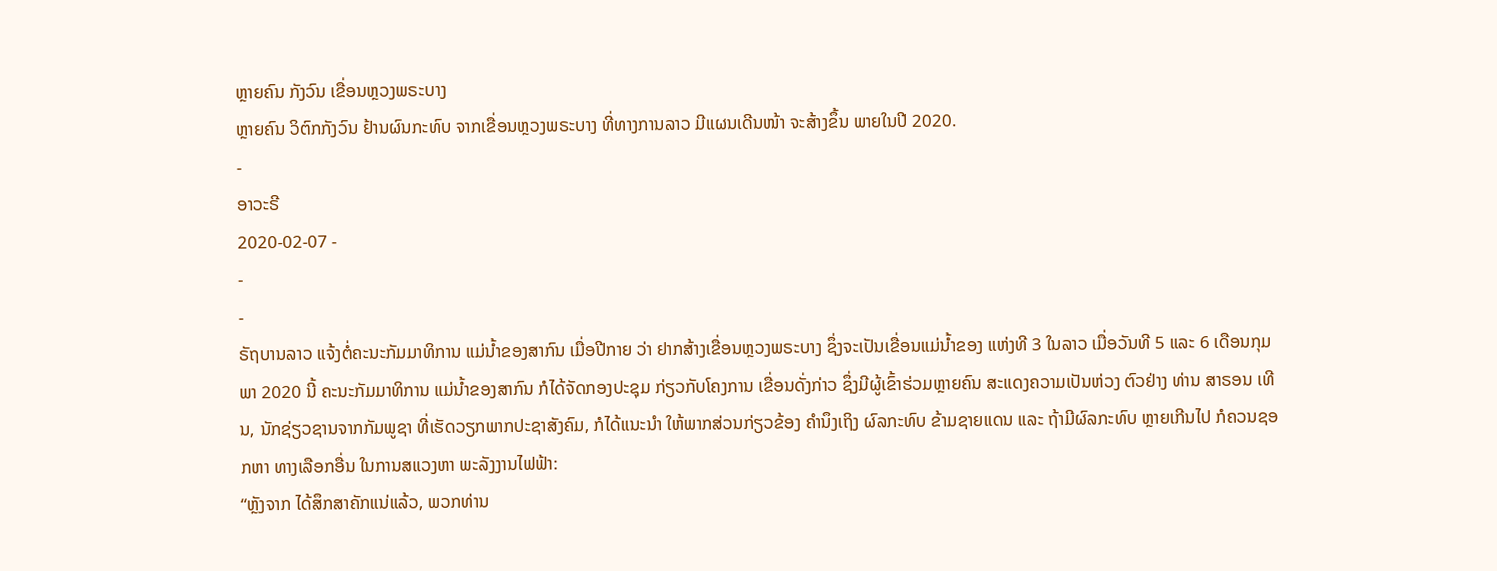ຫຼາຍຄົນ ກັງວົນ ເຂື່ອນຫຼວງພຣະບາງ
ຫຼາຍຄົນ ວິຕົກກັງວົນ ຢ້ານຜົນກະທົບ ຈາກເຂື່ອນຫຼວງພຣະບາງ ທີ່ທາງການລາວ ມີແຜນເດີນໜ້າ ຈະສ້າງຂຶ້ນ ພາຍໃນປີ 2020.
-
ອາວະຣີ
2020-02-07 -
-
-
ຣັຖບານລາວ ແຈ້ງຕໍ່ຄະນະກັມມາທິການ ແມ່ນໍ້າຂອງສາກົນ ເມື່ອປີກາຍ ວ່າ ຢາກສ້າງເຂື່ອນຫຼວງພຣະບາງ ຊຶ່ງຈະເປັນເຂື່ອນແມ່ນໍ້າຂອງ ແຫ່ງທີ 3 ໃນລາວ ເມື່ອວັນທີ 5 ແລະ 6 ເດືອນກຸມພາ 2020 ນີ້ ຄະນະກັມມາທິການ ແມ່ນໍ້າຂອງສາກົນ ກໍໄດ້ຈັດກອງປະຊຸມ ກ່ຽວກັບໂຄງການ ເຂື່ອນດັ່ງກ່າວ ຊຶ່ງມີຜູ້ເຂົ້າຮ່ວມຫຼາຍຄົນ ສະແດງຄວາມເປັນຫ່ວງ ຕົວຢ່າງ ທ່ານ ສາຣອນ ເທີນ, ນັກຊ່ຽວຊານຈາກກັມພູຊາ ທີ່ເຮັດວຽກພາກປະຊາສັງຄົມ, ກໍໄດ້ແນະນຳ ໃຫ້ພາກສ່ວນກ່ຽວຂ້ອງ ຄຳນຶງເຖິງ ຜົລກະທົບ ຂ້າມຊາຍແດນ ແລະ ຖ້າມີຜົລກະທົບ ຫຼາຍເກີນໄປ ກໍຄວນຊອກຫາ ທາງເລືອກອື່ນ ໃນການສແວງຫາ ພະລັງງານໄຟຟ້າ:
“ຫຼັງຈາກ ໄດ້ສຶກສາຄັກແນ່ແລ້ວ, ພວກທ່ານ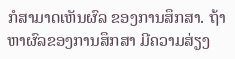ກໍສາມາດເຫັນຜົລ ຂອງການສຶກສາ. ຖ້າຫາຜົລຂອງການສຶກສາ ມີຄວາມສ່ຽງ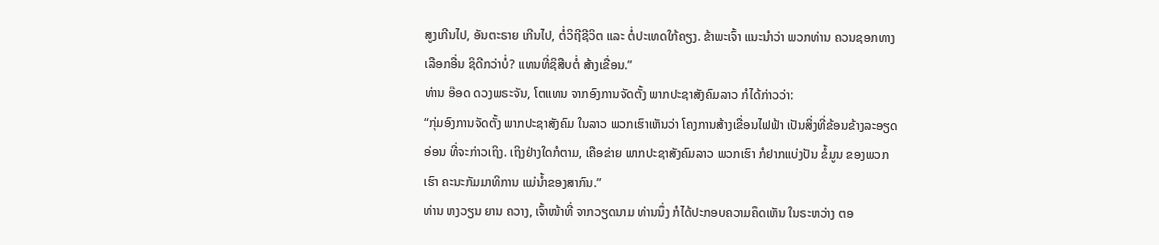ສູງເກີນໄປ, ອັນຕະຣາຍ ເກີນໄປ, ຕໍ່ວິຖີຊີວິຕ ແລະ ຕໍ່ປະເທດໃກ້ຄຽງ. ຂ້າພະເຈົ້າ ແນະນຳວ່າ ພວກທ່ານ ຄວນຊອກທາງເລືອກອື່ນ ຊິດີກວ່າບໍ່? ແທນທີ່ຊິສືບຕໍ່ ສ້າງເຂື່ອນ.”
ທ່ານ ອ໊ອດ ດວງພຣະຈັນ, ໂຕແທນ ຈາກອົງການຈັດຕັ້ງ ພາກປະຊາສັງຄົມລາວ ກໍໄດ້ກ່າວວ່າ:
“ກຸ່ມອົງການຈັດຕັ້ງ ພາກປະຊາສັງຄົມ ໃນລາວ ພວກເຮົາເຫັນວ່າ ໂຄງການສ້າງເຂື່ອນໄຟຟ້າ ເປັນສິ່ງທີ່ຂ້ອນຂ້າງລະອຽດອ່ອນ ທີ່ຈະກ່າວເຖິງ. ເຖິງຢ່າງໃດກໍຕາມ, ເຄືອຂ່າຍ ພາກປະຊາສັງຄົມລາວ ພວກເຮົາ ກໍຢາກແບ່ງປັນ ຂໍ້ມູນ ຂອງພວກເຮົາ ຄະນະກັມມາທິການ ແມ່ນ້ຳຂອງສາກົນ.”
ທ່ານ ຫງວຽນ ຍານ ຄວາງ, ເຈົ້າໜ້າທີ່ ຈາກວຽດນາມ ທ່ານນຶ່ງ ກໍໄດ້ປະກອບຄວາມຄຶດເຫັນ ໃນຣະຫວ່າງ ຕອ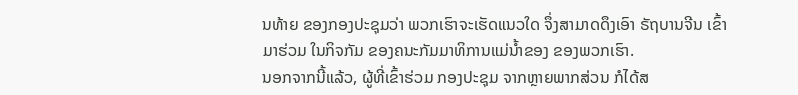ນທ້າຍ ຂອງກອງປະຊຸມວ່າ ພວກເຮົາຈະເຮັດແນວໃດ ຈຶ່ງສາມາດດຶງເອົາ ຣັຖບານຈີນ ເຂົ້າມາຮ່ວມ ໃນກິຈກັມ ຂອງຄນະກັມມາທິການແມ່ນ້ຳຂອງ ຂອງພວກເຮົາ.
ນອກຈາກນີ້ແລ້ວ, ຜູ້ທີ່ເຂົ້າຮ່ວມ ກອງປະຊຸມ ຈາກຫຼາຍພາກສ່ວນ ກໍໄດ້ສ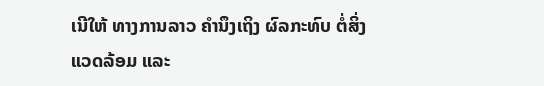ເນີໃຫ້ ທາງການລາວ ຄຳນຶງເຖິງ ຜົລກະທົບ ຕໍ່ສິ່ງແວດລ້ອມ ແລະ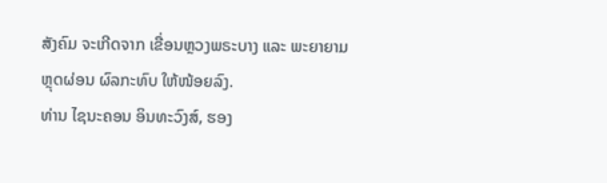ສັງຄົມ ຈະເກີດຈາກ ເຂື່ອນຫຼວງພຣະບາງ ແລະ ພະຍາຍາມຫຼຸດຜ່ອນ ຜົລກະທົບ ໃຫ້ໜ້ອຍລົງ.
ທ່ານ ໄຊນະຄອນ ອິນທະວົງສ໌, ຮອງ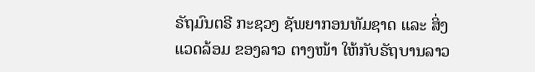ຣັຖມົນຕຣີ ກະຊວງ ຊັພຍາກອນທັມຊາດ ແລະ ສິ່ງແວດລ້ອມ ຂອງລາວ ຕາງໜ້າ ໃຫ້ກັບຣັຖບານລາວ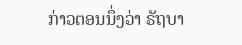ກ່າວຕອນນຶ່ງວ່າ ຣັຖບາ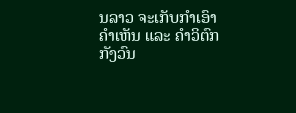ນລາວ ຈະເກັບກໍາເອົາຄໍາເຫັນ ແລະ ຄໍາວິຕົກ ກັງວົນ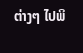ຕ່າງໆ ໄປພິ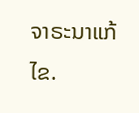ຈາຣະນາແກ້ໄຂ.